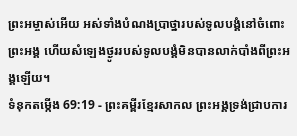ព្រះអម្ចាស់អើយ អស់ទាំងបំណងប្រាថ្នារបស់ទូលបង្គំនៅចំពោះព្រះអង្គ ហើយសំឡេងថ្ងូររបស់ទូលបង្គំមិនបានលាក់បាំងពីព្រះអង្គឡើយ។
ទំនុកតម្កើង 69:19 - ព្រះគម្ពីរខ្មែរសាកល ព្រះអង្គទ្រង់ជ្រាបការ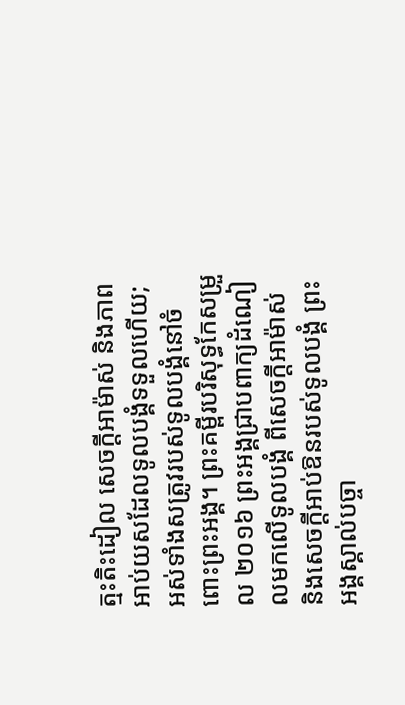ត្មះតិះដៀល សេចក្ដីអាម៉ាស់ និងភាពអាប់យសដែលទូលបង្គំទទួលហើយ; អស់ទាំងសត្រូវរបស់ទូលបង្គំនៅចំពោះព្រះអង្គ។ ព្រះគម្ពីរបរិសុទ្ធកែសម្រួល ២០១៦ ព្រះអង្គជ្រាបពាក្យដំណៀលមកលើទូលបង្គំ ពីសេចក្ដីអាម៉ាស់ និងសេចក្ដីអាប់ឱនរបស់ទូលបង្គំ ព្រះអង្គស្គាល់បច្ចា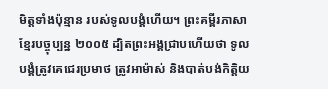មិត្តទាំងប៉ុន្មាន របស់ទូលបង្គំហើយ។ ព្រះគម្ពីរភាសាខ្មែរបច្ចុប្បន្ន ២០០៥ ដ្បិតព្រះអង្គជ្រាបហើយថា ទូលបង្គំត្រូវគេជេរប្រមាថ ត្រូវអាម៉ាស់ និងបាត់បង់កិត្តិយ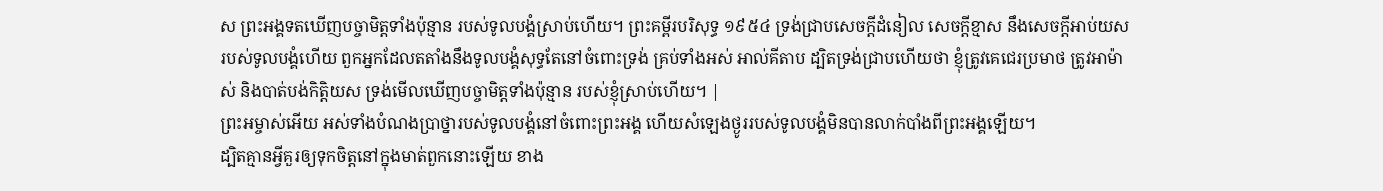ស ព្រះអង្គទតឃើញបច្ចាមិត្តទាំងប៉ុន្មាន របស់ទូលបង្គំស្រាប់ហើយ។ ព្រះគម្ពីរបរិសុទ្ធ ១៩៥៤ ទ្រង់ជ្រាបសេចក្ដីដំនៀល សេចក្ដីខ្មាស នឹងសេចក្ដីអាប់យសរបស់ទូលបង្គំហើយ ពួកអ្នកដែលតតាំងនឹងទូលបង្គំសុទ្ធតែនៅចំពោះទ្រង់ គ្រប់ទាំងអស់ អាល់គីតាប ដ្បិតទ្រង់ជ្រាបហើយថា ខ្ញុំត្រូវគេជេរប្រមាថ ត្រូវអាម៉ាស់ និងបាត់បង់កិត្តិយស ទ្រង់មើលឃើញបច្ចាមិត្តទាំងប៉ុន្មាន របស់ខ្ញុំស្រាប់ហើយ។ |
ព្រះអម្ចាស់អើយ អស់ទាំងបំណងប្រាថ្នារបស់ទូលបង្គំនៅចំពោះព្រះអង្គ ហើយសំឡេងថ្ងូររបស់ទូលបង្គំមិនបានលាក់បាំងពីព្រះអង្គឡើយ។
ដ្បិតគ្មានអ្វីគួរឲ្យទុកចិត្តនៅក្នុងមាត់ពួកនោះឡើយ ខាង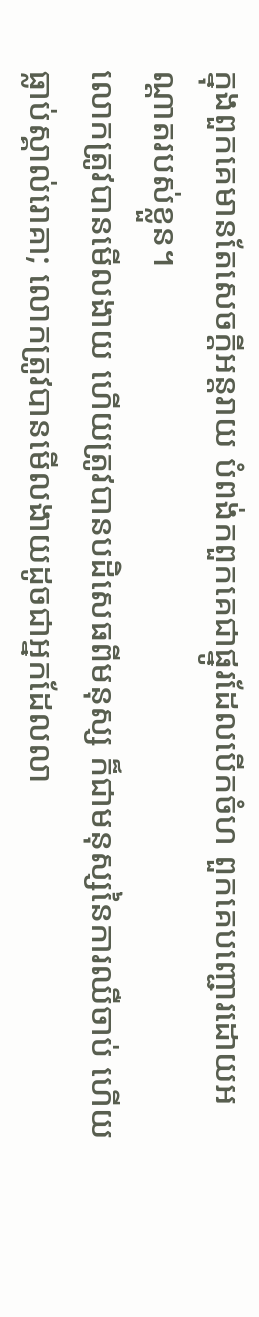ក្នុងពួកគេមានតែសេចក្ដីអន្តរាយ បំពង់កពួកគេជាផ្នូរដែលបើកចំហ ពួកគេបញ្ជោរដោយអណ្ដាតរបស់ខ្លួន។
លោកត្រូវបានមើលងាយ ហើយត្រូវបានបដិសេធពីមនុស្ស ក៏ជាមនុស្សនៃការឈឺចាប់ ហើយធ្លាប់ស្គាល់រោគា; លោកត្រូវបានមើលងាយដូចជាអ្នកដែលលា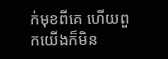ក់មុខពីគេ ហើយពួកយើងក៏មិន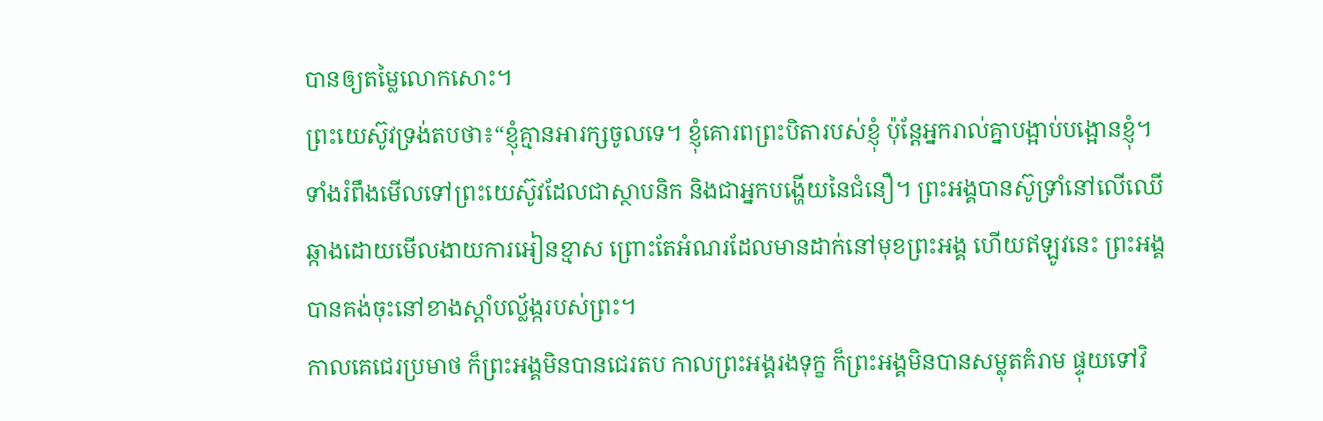បានឲ្យតម្លៃលោកសោះ។
ព្រះយេស៊ូវទ្រង់តបថា៖“ខ្ញុំគ្មានអារក្សចូលទេ។ ខ្ញុំគោរពព្រះបិតារបស់ខ្ញុំ ប៉ុន្តែអ្នករាល់គ្នាបង្អាប់បង្អោនខ្ញុំ។
ទាំងរំពឹងមើលទៅព្រះយេស៊ូវដែលជាស្ថាបនិក និងជាអ្នកបង្ហើយនៃជំនឿ។ ព្រះអង្គបានស៊ូទ្រាំនៅលើឈើឆ្កាងដោយមើលងាយការអៀនខ្មាស ព្រោះតែអំណរដែលមានដាក់នៅមុខព្រះអង្គ ហើយឥឡូវនេះ ព្រះអង្គបានគង់ចុះនៅខាងស្ដាំបល្ល័ង្ករបស់ព្រះ។
កាលគេជេរប្រមាថ ក៏ព្រះអង្គមិនបានជេរតប កាលព្រះអង្គរងទុក្ខ ក៏ព្រះអង្គមិនបានសម្លុតគំរាម ផ្ទុយទៅវិ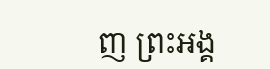ញ ព្រះអង្គ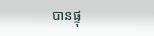បានផ្ទុ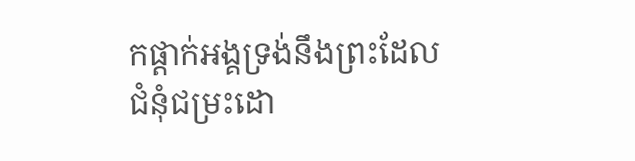កផ្ដាក់អង្គទ្រង់នឹងព្រះដែលជំនុំជម្រះដោ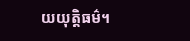យយុត្តិធម៌។